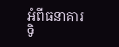អំពីធនាគារ
ទិ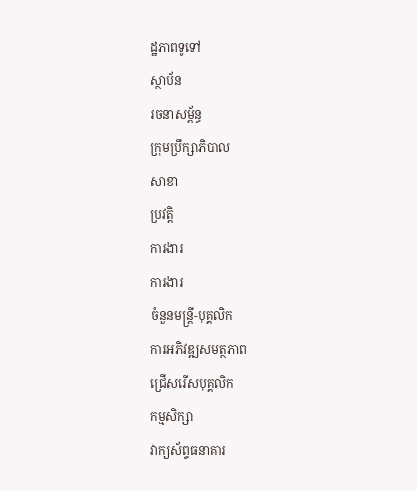ដ្ឋភាពទូទៅ
ស្ថាប័ន
រចនាសម្ព័ន្ធ
ក្រុមប្រឹក្សាភិបាល
សាខា
ប្រវត្តិ
ការងារ
ការងារ
ចំនួនមន្ត្រី-បុគ្គលិក
ការអភិវឌ្ឍសមត្ថភាព
ជ្រើសរើសបុគ្គលិក
កម្មសិក្សា
វាក្យស័ព្ទធនាគារ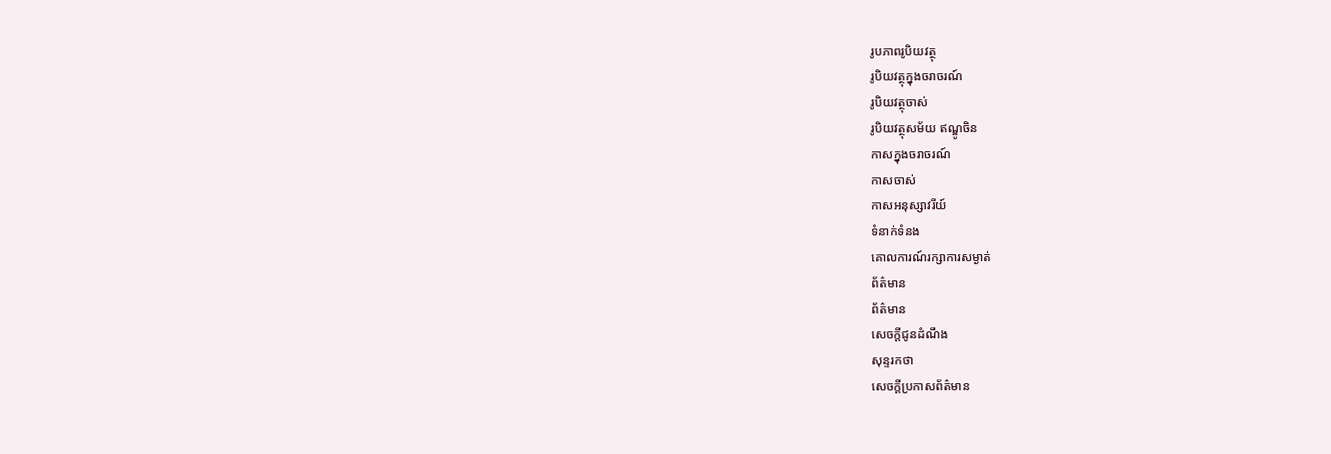រូបភាពរូបិយវត្ថុ
រូបិយវត្ថុក្នុងចរាចរណ៍
រូបិយវត្ថុចាស់
រូបិយវត្ថុសម័យ ឥណ្ឌូចិន
កាសក្នុងចរាចរណ៍
កាសចាស់
កាសអនុស្សាវរីយ៍
ទំនាក់ទំនង
គោលការណ៍រក្សាការសម្ងាត់
ព័ត៌មាន
ព័ត៌មាន
សេចក្តីជូនដំណឹង
សុន្ទរកថា
សេចក្តីប្រកាសព័ត៌មាន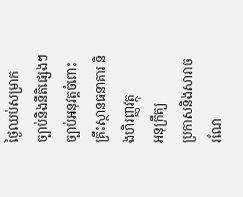ថ្ងៃឈប់សម្រាក
ច្បាប់និងនីតិផ្សេងៗ
ច្បាប់អនុវត្តចំពោះ គ្រឹះស្ថានធនាគារ និងហិរញ្ញវត្ថុ
អនុក្រឹត្យ
ប្រកាសនិងសារាចរណែ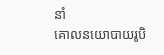នាំ
គោលនយោបាយរូបិ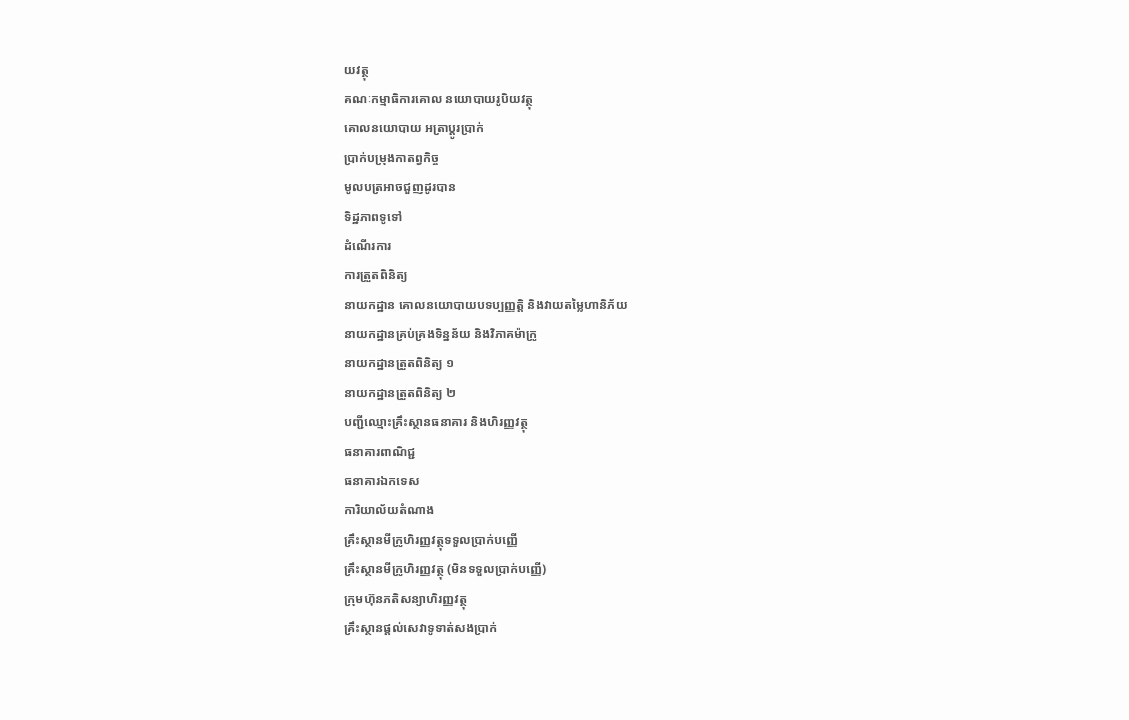យវត្ថុ
គណៈកម្មាធិការគោល នយោបាយរូបិយវត្ថុ
គោលនយោបាយ អត្រាប្តូរប្រាក់
ប្រាក់បម្រុងកាតព្វកិច្ច
មូលបត្រអាចជួញដូរបាន
ទិដ្ឋភាពទូទៅ
ដំណើរការ
ការត្រួតពិនិត្យ
នាយកដ្ឋាន គោលនយោបាយបទប្បញ្ញត្តិ និងវាយតម្លៃហានិភ័យ
នាយកដ្ឋានគ្រប់គ្រងទិន្នន័យ និងវិភាគម៉ាក្រូ
នាយកដ្ឋានត្រួតពិនិត្យ ១
នាយកដ្ឋានត្រួតពិនិត្យ ២
បញ្ជីឈ្មោះគ្រឹះស្ថានធនាគារ និងហិរញ្ញវត្ថុ
ធនាគារពាណិជ្ជ
ធនាគារឯកទេស
ការិយាល័យតំណាង
គ្រឹះស្ថានមីក្រូហិរញ្ញវត្ថុទទួលប្រាក់បញ្ញើ
គ្រឹះស្ថានមីក្រូហិរញ្ញវត្ថុ (មិនទទួលប្រាក់បញ្ញើ)
ក្រុមហ៊ុនភតិសន្យាហិរញ្ញវត្ថុ
គ្រឹះស្ថានផ្ដល់សេវាទូទាត់សងប្រាក់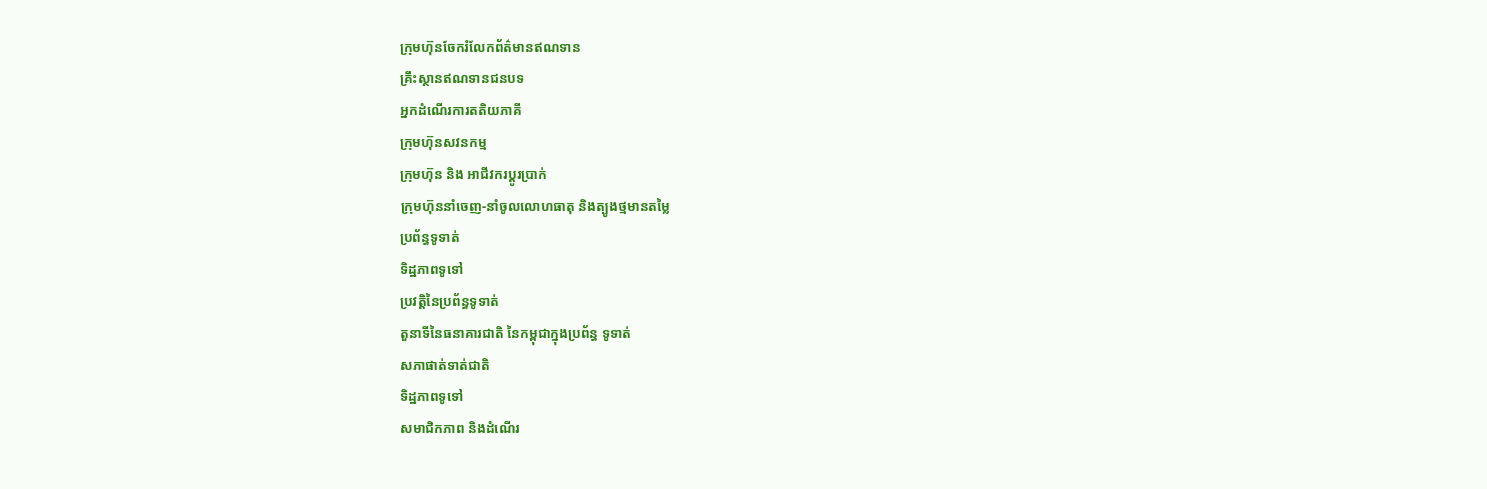ក្រុមហ៊ុនចែករំលែកព័ត៌មានឥណទាន
គ្រឹះស្ថានឥណទានជនបទ
អ្នកដំណើរការតតិយភាគី
ក្រុមហ៊ុនសវនកម្ម
ក្រុមហ៊ុន និង អាជីវករប្តូរប្រាក់
ក្រុមហ៊ុននាំចេញ-នាំចូលលោហធាតុ និងត្បូងថ្មមានតម្លៃ
ប្រព័ន្ធទូទាត់
ទិដ្ឋភាពទូទៅ
ប្រវត្តិនៃប្រព័ន្ធទូទាត់
តួនាទីនៃធនាគារជាតិ នៃកម្ពុជាក្នុងប្រព័ន្ធ ទូទាត់
សភាផាត់ទាត់ជាតិ
ទិដ្ឋភាពទូទៅ
សមាជិកភាព និងដំណើរ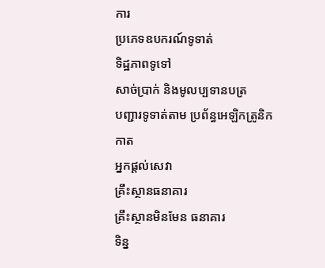ការ
ប្រភេទឧបករណ៍ទូទាត់
ទិដ្ឋភាពទូទៅ
សាច់ប្រាក់ និងមូលប្បទានបត្រ
បញ្ជារទូទាត់តាម ប្រព័ន្ធអេឡិកត្រូនិក
កាត
អ្នកផ្តល់សេវា
គ្រឹះស្ថានធនាគារ
គ្រឹះស្ថានមិនមែន ធនាគារ
ទិន្ន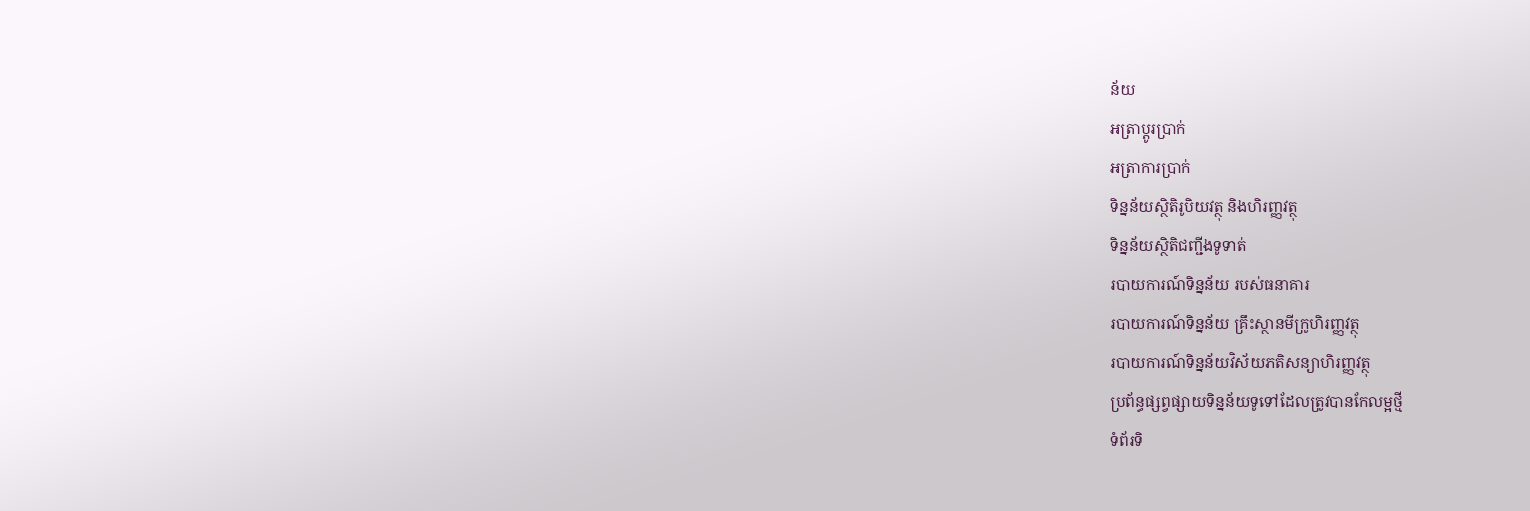ន័យ
អត្រាប្តូរបា្រក់
អត្រាការប្រាក់
ទិន្នន័យស្ថិតិរូបិយវត្ថុ និងហិរញ្ញវត្ថុ
ទិន្នន័យស្ថិតិជញ្ជីងទូទាត់
របាយការណ៍ទិន្នន័យ របស់ធនាគារ
របាយការណ៍ទិន្នន័យ គ្រឹះស្ថានមីក្រូហិរញ្ញវត្ថុ
របាយការណ៍ទិន្នន័យវិស័យភតិសន្យាហិរញ្ញវត្ថុ
ប្រព័ន្ធផ្សព្វផ្សាយទិន្នន័យទូទៅដែលត្រូវបានកែលម្អថ្មី
ទំព័រទិ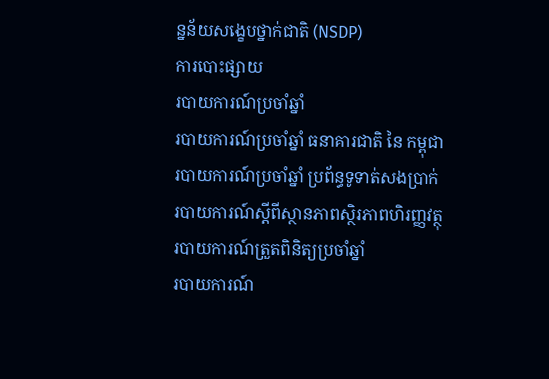ន្នន័យសង្ខេបថ្នាក់ជាតិ (NSDP)
ការបោះផ្សាយ
របាយការណ៍ប្រចាំឆ្នាំ
របាយការណ៍ប្រចាំឆ្នាំ ធនាគារជាតិ នៃ កម្ពុជា
របាយការណ៍ប្រចាំឆ្នាំ ប្រព័ន្ធទូទាត់សងប្រាក់
របាយការណ៍ស្តីពីស្ថានភាពស្ថិរភាពហិរញ្ញវត្ថុ
របាយការណ៍ត្រួតពិនិត្យប្រចាំឆ្នាំ
របាយការណ៍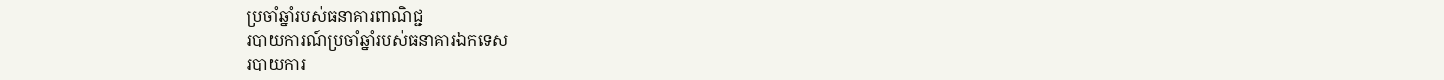ប្រចាំឆ្នាំរបស់ធនាគារពាណិជ្ជ
របាយការណ៍ប្រចាំឆ្នាំរបស់ធនាគារឯកទេស
របាយការ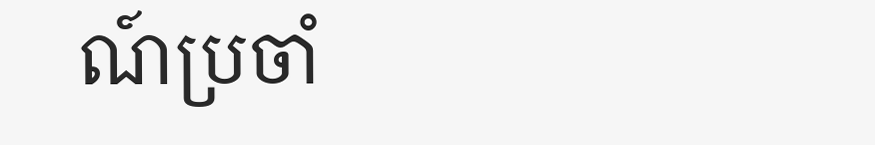ណ៍ប្រចាំ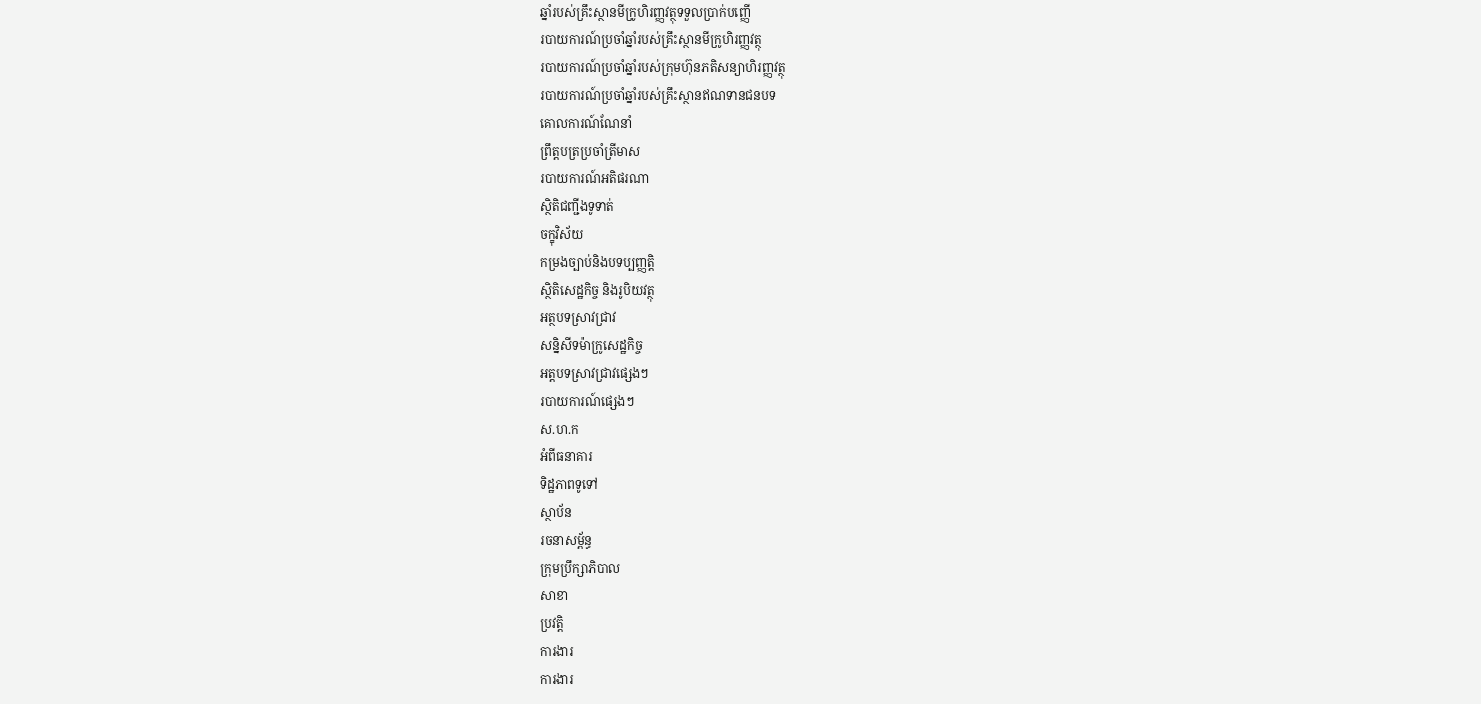ឆ្នាំរបស់គ្រឹះស្ថានមីក្រូហិរញ្ញវត្ថុទទួលប្រាក់បញ្ញើ
របាយការណ៍ប្រចាំឆ្នាំរបស់គ្រឹះស្ថានមីក្រូហិរញ្ញវត្ថុ
របាយការណ៍ប្រចាំឆ្នាំរបស់ក្រុមហ៊ុនភតិសន្យាហិរញ្ញវត្ថុ
របាយការណ៍ប្រចាំឆ្នាំរបស់គ្រឹះស្ថានឥណទានជនបទ
គោលការណ៍ណែនាំ
ព្រឹត្តបត្រប្រចាំត្រីមាស
របាយការណ៍អតិផរណា
ស្ថិតិជញ្ជីងទូទាត់
ចក្ខុវិស័យ
កម្រងច្បាប់និងបទប្បញ្ញត្តិ
ស្ថិតិសេដ្ឋកិច្ច និងរូបិយវត្ថុ
អត្ថបទស្រាវជ្រាវ
សន្និសីទម៉ាក្រូសេដ្ឋកិច្ច
អត្តបទស្រាវជ្រាវផ្សេងៗ
របាយការណ៍ផ្សេងៗ
ស.ហ.ក
អំពីធនាគារ
ទិដ្ឋភាពទូទៅ
ស្ថាប័ន
រចនាសម្ព័ន្ធ
ក្រុមប្រឹក្សាភិបាល
សាខា
ប្រវត្តិ
ការងារ
ការងារ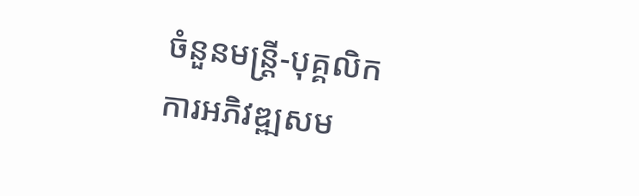ចំនួនមន្ត្រី-បុគ្គលិក
ការអភិវឌ្ឍសម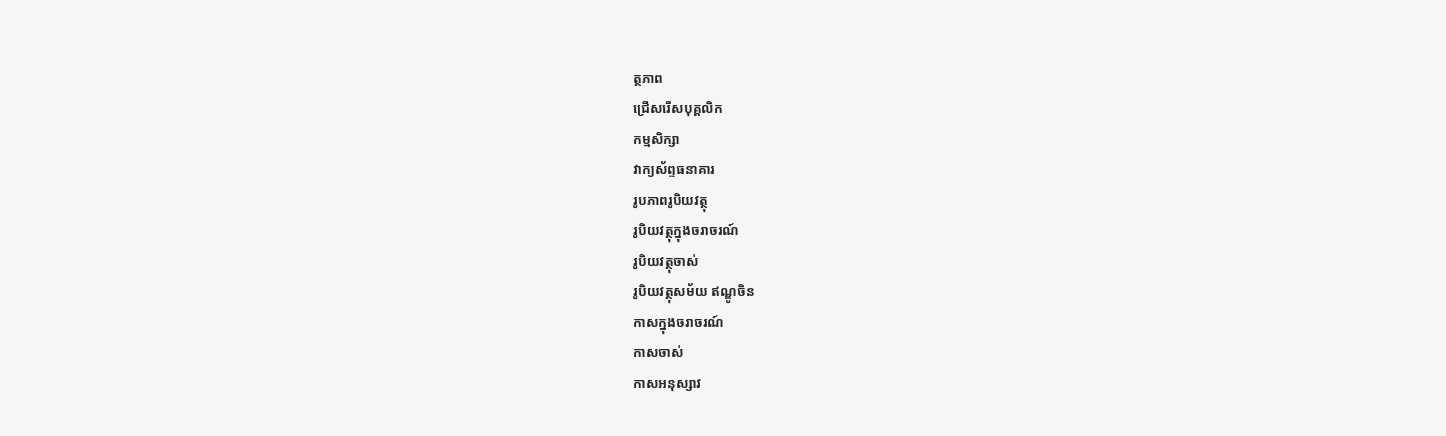ត្ថភាព
ជ្រើសរើសបុគ្គលិក
កម្មសិក្សា
វាក្យស័ព្ទធនាគារ
រូបភាពរូបិយវត្ថុ
រូបិយវត្ថុក្នុងចរាចរណ៍
រូបិយវត្ថុចាស់
រូបិយវត្ថុសម័យ ឥណ្ឌូចិន
កាសក្នុងចរាចរណ៍
កាសចាស់
កាសអនុស្សាវ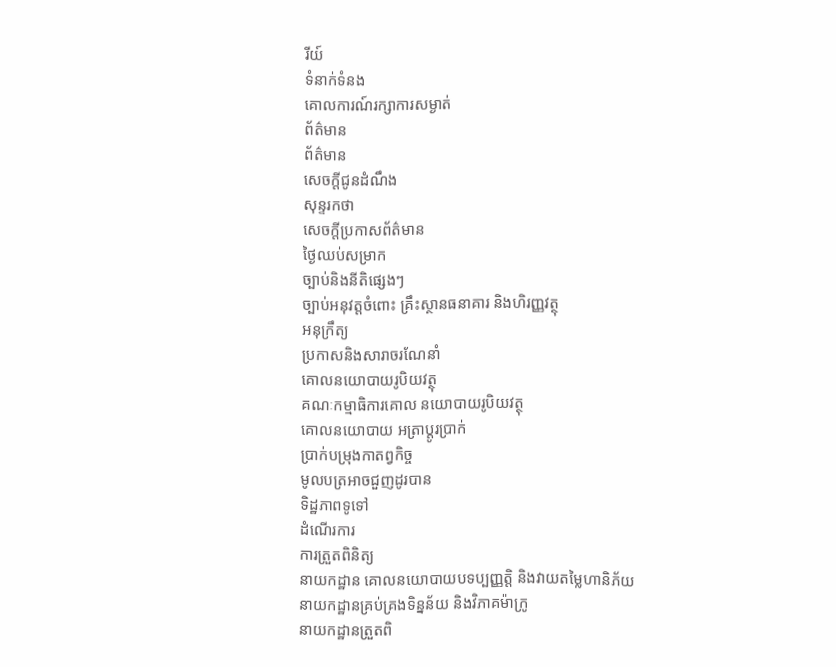រីយ៍
ទំនាក់ទំនង
គោលការណ៍រក្សាការសម្ងាត់
ព័ត៌មាន
ព័ត៌មាន
សេចក្តីជូនដំណឹង
សុន្ទរកថា
សេចក្តីប្រកាសព័ត៌មាន
ថ្ងៃឈប់សម្រាក
ច្បាប់និងនីតិផ្សេងៗ
ច្បាប់អនុវត្តចំពោះ គ្រឹះស្ថានធនាគារ និងហិរញ្ញវត្ថុ
អនុក្រឹត្យ
ប្រកាសនិងសារាចរណែនាំ
គោលនយោបាយរូបិយវត្ថុ
គណៈកម្មាធិការគោល នយោបាយរូបិយវត្ថុ
គោលនយោបាយ អត្រាប្តូរប្រាក់
ប្រាក់បម្រុងកាតព្វកិច្ច
មូលបត្រអាចជួញដូរបាន
ទិដ្ឋភាពទូទៅ
ដំណើរការ
ការត្រួតពិនិត្យ
នាយកដ្ឋាន គោលនយោបាយបទប្បញ្ញត្តិ និងវាយតម្លៃហានិភ័យ
នាយកដ្ឋានគ្រប់គ្រងទិន្នន័យ និងវិភាគម៉ាក្រូ
នាយកដ្ឋានត្រួតពិ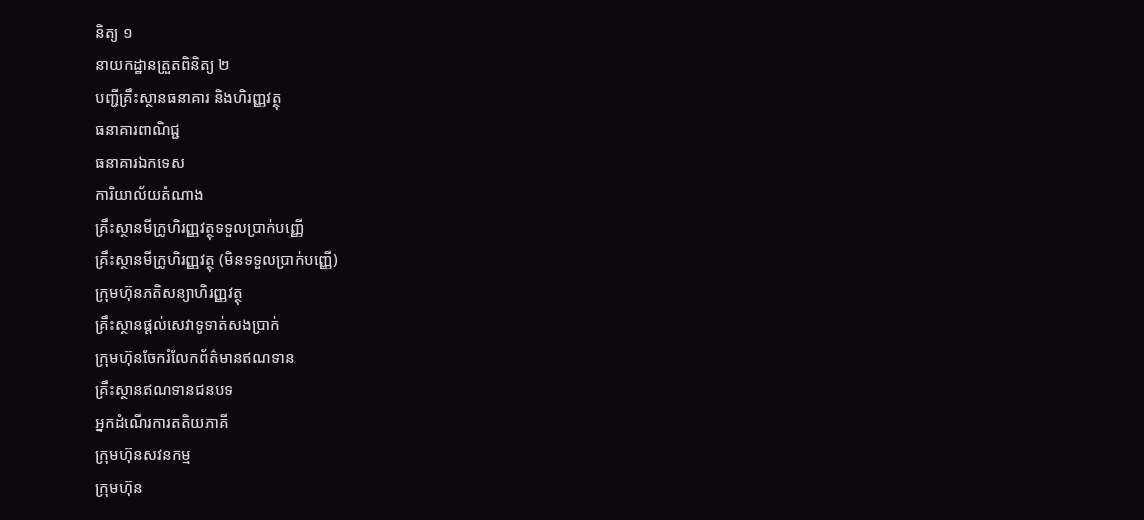និត្យ ១
នាយកដ្ឋានត្រួតពិនិត្យ ២
បញ្ជីគ្រឹះស្ថានធនាគារ និងហិរញ្ញវត្ថុ
ធនាគារពាណិជ្ជ
ធនាគារឯកទេស
ការិយាល័យតំណាង
គ្រឹះស្ថានមីក្រូហិរញ្ញវត្ថុទទួលប្រាក់បញ្ញើ
គ្រឹះស្ថានមីក្រូហិរញ្ញវត្ថុ (មិនទទួលប្រាក់បញ្ញើ)
ក្រុមហ៊ុនភតិសន្យាហិរញ្ញវត្ថុ
គ្រឹះស្ថានផ្ដល់សេវាទូទាត់សងប្រាក់
ក្រុមហ៊ុនចែករំលែកព័ត៌មានឥណទាន
គ្រឹះស្ថានឥណទានជនបទ
អ្នកដំណើរការតតិយភាគី
ក្រុមហ៊ុនសវនកម្ម
ក្រុមហ៊ុន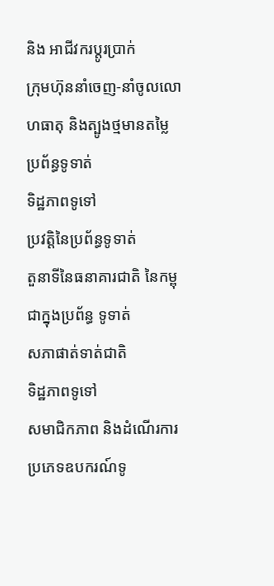និង អាជីវករប្តូរប្រាក់
ក្រុមហ៊ុននាំចេញ-នាំចូលលោហធាតុ និងត្បូងថ្មមានតម្លៃ
ប្រព័ន្ធទូទាត់
ទិដ្ឋភាពទូទៅ
ប្រវត្តិនៃប្រព័ន្ធទូទាត់
តួនាទីនៃធនាគារជាតិ នៃកម្ពុជាក្នុងប្រព័ន្ធ ទូទាត់
សភាផាត់ទាត់ជាតិ
ទិដ្ឋភាពទូទៅ
សមាជិកភាព និងដំណើរការ
ប្រភេទឧបករណ៍ទូ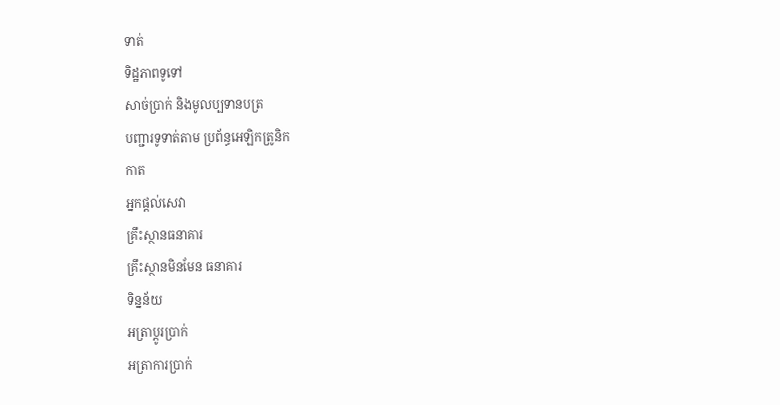ទាត់
ទិដ្ឋភាពទូទៅ
សាច់ប្រាក់ និងមូលប្បទានបត្រ
បញ្ជារទូទាត់តាម ប្រព័ន្ធអេឡិកត្រូនិក
កាត
អ្នកផ្តល់សេវា
គ្រឹះស្ថានធនាគារ
គ្រឹះស្ថានមិនមែន ធនាគារ
ទិន្នន័យ
អត្រាប្តូរបា្រក់
អត្រាការប្រាក់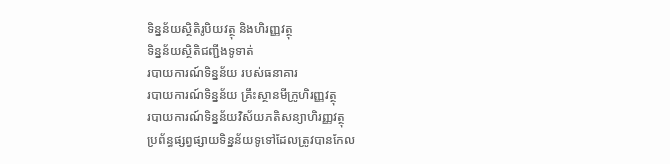ទិន្នន័យស្ថិតិរូបិយវត្ថុ និងហិរញ្ញវត្ថុ
ទិន្នន័យស្ថិតិជញ្ជីងទូទាត់
របាយការណ៍ទិន្នន័យ របស់ធនាគារ
របាយការណ៍ទិន្នន័យ គ្រឹះស្ថានមីក្រូហិរញ្ញវត្ថុ
របាយការណ៍ទិន្នន័យវិស័យភតិសន្យាហិរញ្ញវត្ថុ
ប្រព័ន្ធផ្សព្វផ្សាយទិន្នន័យទូទៅដែលត្រូវបានកែល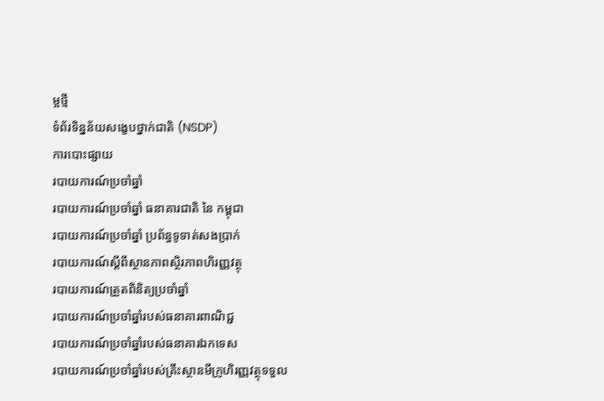ម្អថ្មី
ទំព័រទិន្នន័យសង្ខេបថ្នាក់ជាតិ (NSDP)
ការបោះផ្សាយ
របាយការណ៍ប្រចាំឆ្នាំ
របាយការណ៍ប្រចាំឆ្នាំ ធនាគារជាតិ នៃ កម្ពុជា
របាយការណ៍ប្រចាំឆ្នាំ ប្រព័ន្ធទូទាត់សងប្រាក់
របាយការណ៍ស្តីពីស្ថានភាពស្ថិរភាពហិរញ្ញវត្ថុ
របាយការណ៍ត្រួតពិនិត្យប្រចាំឆ្នាំ
របាយការណ៍ប្រចាំឆ្នាំរបស់ធនាគារពាណិជ្ជ
របាយការណ៍ប្រចាំឆ្នាំរបស់ធនាគារឯកទេស
របាយការណ៍ប្រចាំឆ្នាំរបស់គ្រឹះស្ថានមីក្រូហិរញ្ញវត្ថុទទួល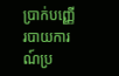ប្រាក់បញ្ញើ
របាយការណ៍ប្រ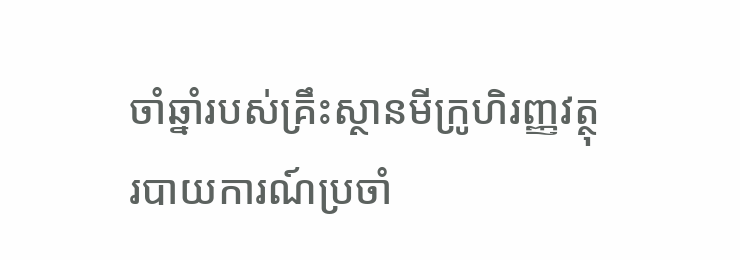ចាំឆ្នាំរបស់គ្រឹះស្ថានមីក្រូហិរញ្ញវត្ថុ
របាយការណ៍ប្រចាំ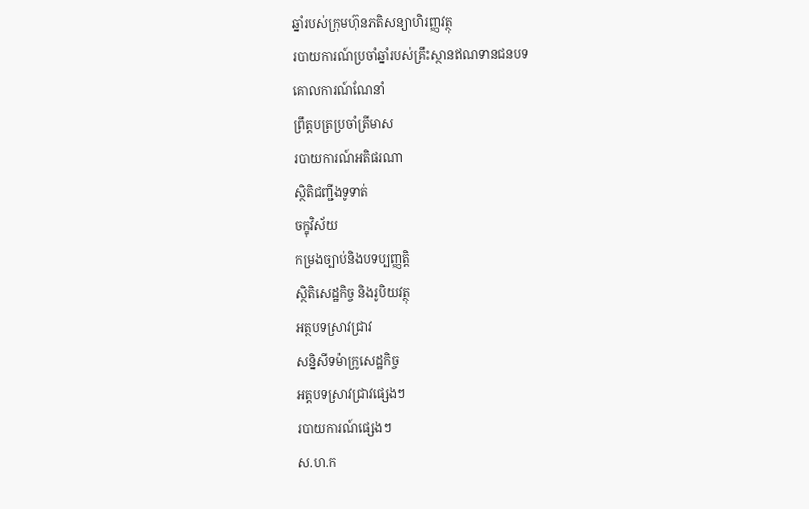ឆ្នាំរបស់ក្រុមហ៊ុនភតិសន្យាហិរញ្ញវត្ថុ
របាយការណ៍ប្រចាំឆ្នាំរបស់គ្រឹះស្ថានឥណទានជនបទ
គោលការណ៍ណែនាំ
ព្រឹត្តបត្រប្រចាំត្រីមាស
របាយការណ៍អតិផរណា
ស្ថិតិជញ្ជីងទូទាត់
ចក្ខុវិស័យ
កម្រងច្បាប់និងបទប្បញ្ញត្តិ
ស្ថិតិសេដ្ឋកិច្ច និងរូបិយវត្ថុ
អត្ថបទស្រាវជ្រាវ
សន្និសីទម៉ាក្រូសេដ្ឋកិច្ច
អត្តបទស្រាវជ្រាវផ្សេងៗ
របាយការណ៍ផ្សេងៗ
ស.ហ.ក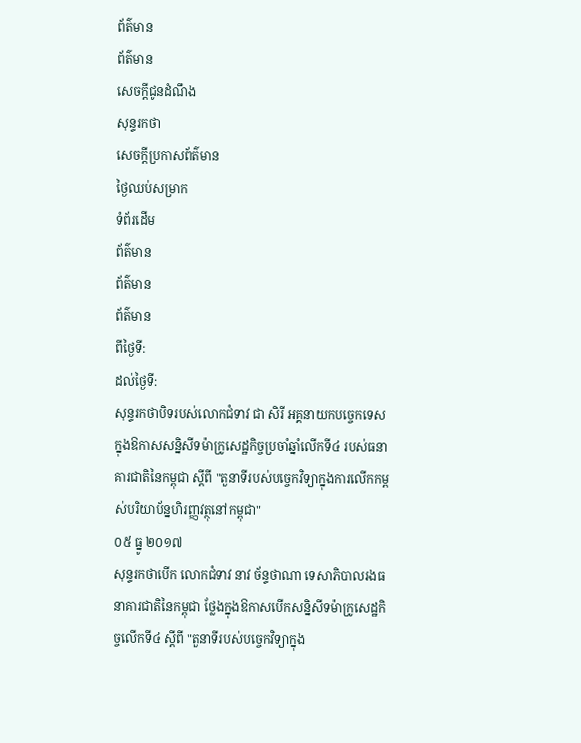ព័ត៌មាន
ព័ត៌មាន
សេចក្តីជូនដំណឹង
សុន្ទរកថា
សេចក្តីប្រកាសព័ត៌មាន
ថ្ងៃឈប់សម្រាក
ទំព័រដើម
ព័ត៌មាន
ព័ត៌មាន
ព័ត៌មាន
ពីថ្ងៃទី:
ដល់ថ្ងៃទី:
សុន្ទរកថាបិទរបស់លោកជំទាវ ជា សិរី អគ្គនាយកបច្ចេកទេស ក្នុងឱកាសសន្និសីទម៉ាក្រូសេដ្ឋកិច្ចប្រចាំឆ្នាំលើកទី៤ របស់ធនាគារជាតិនៃកម្ពុជា ស្តីពី "តួនាទីរបស់បច្ចេកវិទ្យាក្នុងការលើកកម្ពស់បរិយាប័ន្នហិរញ្ញវត្ថុនៅកម្ពុជា"
០៥ ធ្នូ ២០១៧
សុន្ទរកថាបើក លោកជំទាវ នាវ ច័ន្ទថាណា ទេសាភិបាលរងធនាគារជាតិនៃកម្ពុជា ថ្លែងក្នុងឱកាសបើកសន្និសីទម៉ាក្រូសេដ្ឋកិច្ចលើកទី៤ ស្តីពី "តួនាទីរបស់បច្ចេកវិទ្យាក្នុង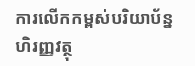ការលើកកម្ពស់បរិយាប័ន្នហិរញ្ញវត្ថុ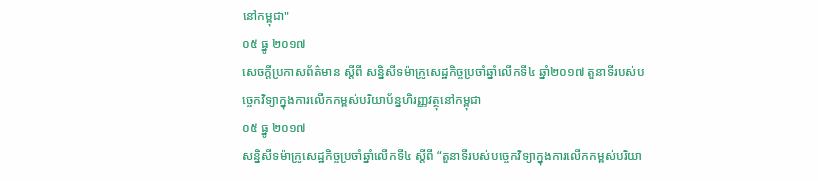នៅកម្ពុជា"
០៥ ធ្នូ ២០១៧
សេចក្តីប្រកាសព័ត៌មាន ស្តីពី សន្និសីទម៉ាក្រូសេដ្ឋកិច្ចប្រចាំឆ្នាំលើកទី៤ ឆ្នាំ២០១៧ តួនាទីរបស់បច្ចេកវិទ្យាក្នុងការលើកកម្ពស់បរិយាប័ន្នហិរញ្ញវត្ថុនៅកម្ពុជា
០៥ ធ្នូ ២០១៧
សន្និសីទម៉ាក្រូសេដ្ឋកិច្ចប្រចាំឆ្នាំលើកទី៤ ស្តីពី “តួនាទីរបស់បច្ចេកវិទ្យាក្នុងការលើកកម្ពស់បរិយា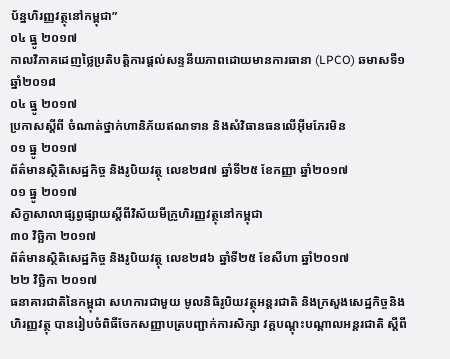ប័ន្នហិរញ្ញវត្ថុនៅកម្ពុជា”
០៤ ធ្នូ ២០១៧
កាលវិភាគដេញថ្លៃប្រតិបត្តិការផ្តល់សន្ទនីយភាពដោយមានការធានា (LPCO) ឆមាសទី១ ឆ្នាំ២០១៨
០៤ ធ្នូ ២០១៧
ប្រកាសស្តីពី ចំណាត់ថ្នាក់ហានិភ័យឥណទាន និងសំវិធានធនលើអ៊ីមភែរមិន
០១ ធ្នូ ២០១៧
ព័ត៌មានស្ថិតិសេដ្ឋកិច្ច និងរូបិយវត្ថុ លេខ២៨៧ ឆ្នាំទី២៥ ខែកញ្ញា ឆ្នាំ២០១៧
០១ ធ្នូ ២០១៧
សិក្ខាសាលាផ្សព្វផ្សាយស្តីពីវិស័យមីក្រូហិរញ្ញវត្ថុនៅកម្ពុជា
៣០ វិចិ្ឆកា ២០១៧
ព័ត៌មានស្ថិតិសេដ្ឋកិច្ច និងរូបិយវត្ថុ លេខ២៨៦ ឆ្នាំទី២៥ ខែសីហា ឆ្នាំ២០១៧
២២ វិចិ្ឆកា ២០១៧
ធនាគារជាតិនៃកម្ពុជា សហការជាមួយ មូលនិធិរូបិយវត្ថុអន្តរជាតិ និងក្រសួងសេដ្ឋកិច្ចនិងហិរញ្ញវត្ថុ បានរៀបចំពិធីចែកសញ្ញាបត្របញ្ជាក់ការសិក្សា វគ្គបណ្តុះបណ្តាលអន្តរជាតិ ស្តីពី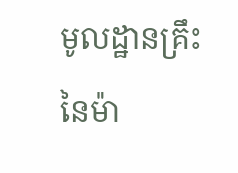មូលដ្ឋានគ្រឹះនៃម៉ា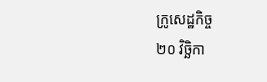ក្រូសេដ្ឋកិច្ច
២០ វិចិ្ឆកា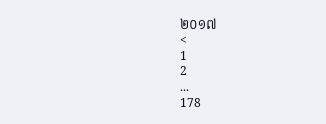២០១៧
<
1
2
...
178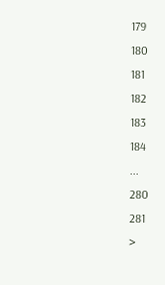179
180
181
182
183
184
...
280
281
>